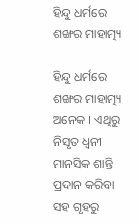ହିନ୍ଦୁ ଧର୍ମରେ ଶଙ୍ଖର ମାହାତ୍ମ୍ୟ

ହିନ୍ଦୁ ଧର୍ମରେ ଶଙ୍ଖର ମାହାତ୍ମ୍ୟ ଅନେକ । ଏଥିରୁ ନିସୃତ ଧ୍ୱନୀ ମାନସିକ ଶାନ୍ତି ପ୍ରଦାନ କରିବା ସହ ଗୃହରୁ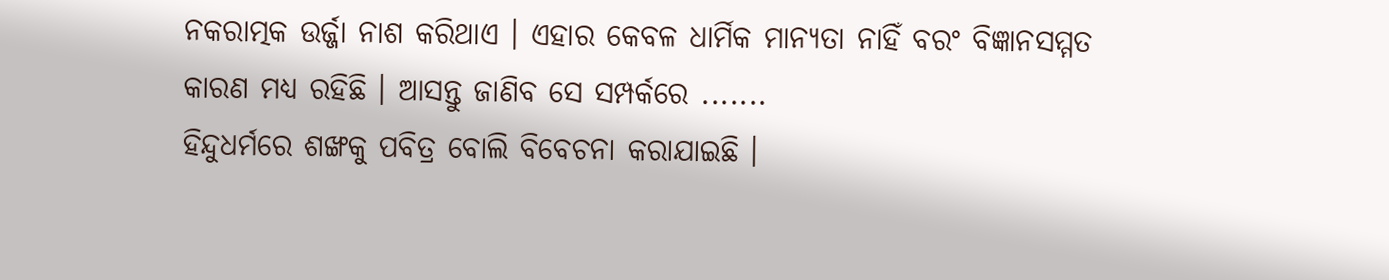ନକରାତ୍ମକ ଉର୍ଜ୍ଜା ନାଶ କରିଥାଏ । ଏହାର କେବଳ ଧାର୍ମିକ ମାନ୍ୟତା ନାହିଁ ବରଂ ବିଜ୍ଞାନସମ୍ମତ କାରଣ ମଧ୍ୟ ରହିଛି । ଆସନ୍ତୁ ଜାଣିବ ସେ ସମ୍ପର୍କରେ .......
ହିନ୍ଦୁଧର୍ମରେ ଶଙ୍ଖକୁ ପବିତ୍ର ବୋଲି ବିବେଚନା କରାଯାଇଛି ।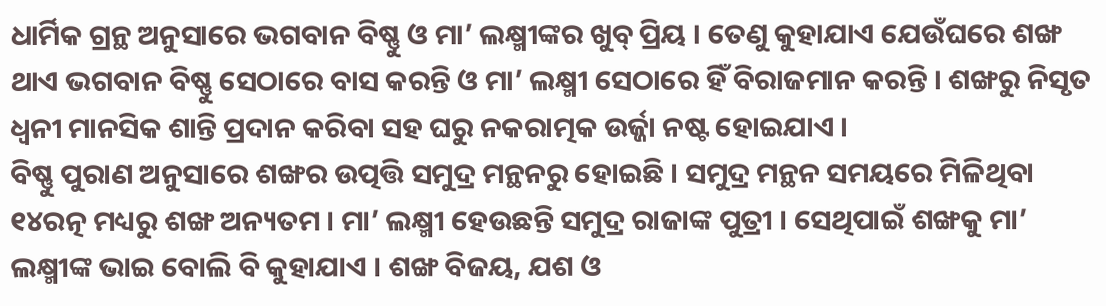ଧାର୍ମିକ ଗ୍ରନ୍ଥ ଅନୁସାରେ ଭଗବାନ ବିଷ୍ଣୁ ଓ ମା’ ଲକ୍ଷ୍ମୀଙ୍କର ଖୁବ୍ ପ୍ରିୟ । ତେଣୁ କୁହାଯାଏ ଯେଉଁଘରେ ଶଙ୍ଖ ଥାଏ ଭଗବାନ ବିଷ୍ଣୁ ସେଠାରେ ବାସ କରନ୍ତି ଓ ମା’ ଲକ୍ଷ୍ମୀ ସେଠାରେ ହିଁ ବିରାଜମାନ କରନ୍ତି । ଶଙ୍ଖରୁ ନିସୃତ ଧ୍ୱନୀ ମାନସିକ ଶାନ୍ତି ପ୍ରଦାନ କରିବା ସହ ଘରୁ ନକରାତ୍ମକ ଉର୍ଜ୍ଜା ନଷ୍ଟ ହୋଇଯାଏ ।
ବିଷ୍ଣୁ ପୁରାଣ ଅନୁସାରେ ଶଙ୍ଖର ଉତ୍ପତ୍ତି ସମୁଦ୍ର ମନ୍ଥନରୁ ହୋଇଛି । ସମୁଦ୍ର ମନ୍ଥନ ସମୟରେ ମିଳିଥିବା ୧୪ରତ୍ନ ମଧ୍ୟରୁ ଶଙ୍ଖ ଅନ୍ୟତମ । ମା’ ଲକ୍ଷ୍ମୀ ହେଉଛନ୍ତି ସମୁଦ୍ର ରାଜାଙ୍କ ପୁତ୍ରୀ । ସେଥିପାଇଁ ଶଙ୍ଖକୁ ମା’ ଲକ୍ଷ୍ମୀଙ୍କ ଭାଇ ବୋଲି ବି କୁହାଯାଏ । ଶଙ୍ଖ ବିଜୟ, ଯଶ ଓ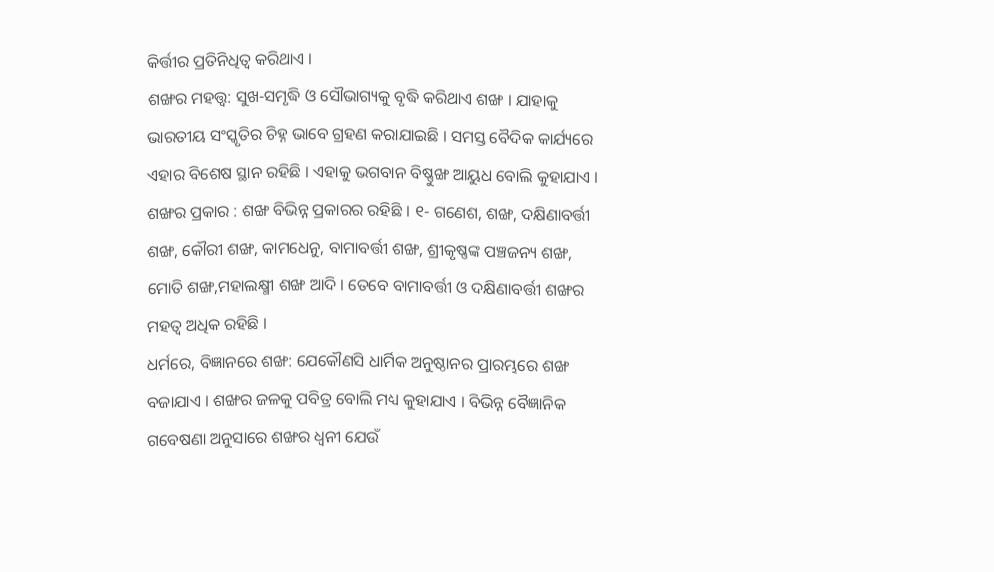କିର୍ତ୍ତୀର ପ୍ରତିନିଧିତ୍ୱ କରିଥାଏ ।
ଶଙ୍ଖର ମହତ୍ତ୍ୱ: ସୁଖ-ସମୃଦ୍ଧି ଓ ସୌଭାଗ୍ୟକୁ ବୃଦ୍ଧି କରିଥାଏ ଶଙ୍ଖ । ଯାହାକୁ ଭାରତୀୟ ସଂସ୍କୃତିର ଚିହ୍ନ ଭାବେ ଗ୍ରହଣ କରାଯାଇଛି । ସମସ୍ତ ବୈଦିକ କାର୍ଯ୍ୟରେ ଏହାର ବିଶେଷ ସ୍ଥାନ ରହିଛି । ଏହାକୁ ଭଗବାନ ବିଷ୍ଣୁଙ୍ଖ ଆୟୁଧ ବୋଲି କୁହାଯାଏ ।
ଶଙ୍ଖର ପ୍ରକାର : ଶଙ୍ଖ ବିଭିନ୍ନ ପ୍ରକାରର ରହିଛି । ୧- ଗଣେଶ, ଶଙ୍ଖ, ଦକ୍ଷିଣାବର୍ତ୍ତୀ ଶଙ୍ଖ, କୌରୀ ଶଙ୍ଖ, କାମଧେନୁ, ବାମାବର୍ତ୍ତୀ ଶଙ୍ଖ, ଶ୍ରୀକୃଷ୍ଣଙ୍କ ପଞ୍ଚଜନ୍ୟ ଶଙ୍ଖ, ମୋତି ଶଙ୍ଖ,ମହାଲକ୍ଷ୍ମୀ ଶଙ୍ଖ ଆଦି । ତେବେ ବାମାବର୍ତ୍ତୀ ଓ ଦକ୍ଷିଣାବର୍ତ୍ତୀ ଶଙ୍ଖର ମହତ୍ୱ ଅଧିକ ରହିଛି ।
ଧର୍ମରେ, ବିଜ୍ଞାନରେ ଶଙ୍ଖ: ଯେକୌଣସି ଧାର୍ମିକ ଅନୁଷ୍ଠାନର ପ୍ରାରମ୍ଭରେ ଶଙ୍ଖ ବଜାଯାଏ । ଶଙ୍ଖର ଜଳକୁ ପବିତ୍ର ବୋଲି ମଧ୍ୟ କୁହାଯାଏ । ବିଭିନ୍ନ ବୈଜ୍ଞାନିକ ଗବେଷଣା ଅନୁସାରେ ଶଙ୍ଖର ଧ୍ୱନୀ ଯେଉଁ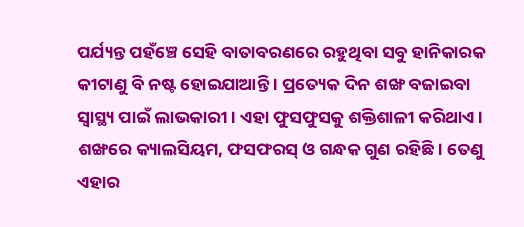ପର୍ଯ୍ୟନ୍ତ ପହଁଞ୍ଚେ ସେହି ବାତାବରଣରେ ରହୁଥିବା ସବୁ ହାନିକାରକ କୀଟାଣୁ ବି ନଷ୍ଟ ହୋଇଯାଆନ୍ତି । ପ୍ରତ୍ୟେକ ଦିନ ଶଙ୍ଖ ବଜାଇବା ସ୍ୱାସ୍ଥ୍ୟ ପାଇଁ ଲାଭକାରୀ । ଏହା ଫୁସଫୁସକୁ ଶକ୍ତିଶାଳୀ କରିଥାଏ । ଶଙ୍ଖରେ କ୍ୟାଲସିୟମ, ଫସଫରସ୍ ଓ ଗନ୍ଧକ ଗୁଣ ରହିଛି । ତେଣୁ ଏହାର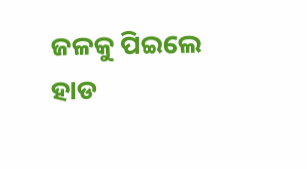ଜଳକୁ ପିଇଲେ ହାଡ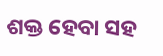ଶକ୍ତ ହେବା ସହ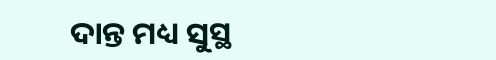ଦାନ୍ତ ମଧ୍ୟ ସୁସ୍ଥ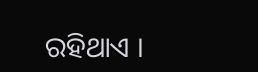ରହିଥାଏ ।